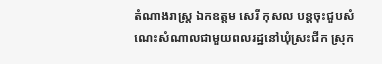តំណាងរាស្ដ្រ ឯកឧត្តម សេរី កុសល បន្ដចុះជួបសំណេះសំណាលជាមួយពលរដ្ឋនៅឃុំស្រះជីក ស្រុក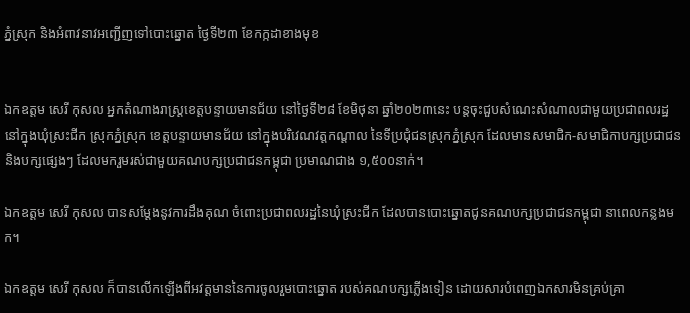ភ្នំស្រុក និងអំពាវនាវអញ្ជើញទៅបោះឆ្នោត ថ្ងៃទី២៣ ខែកក្កដាខាងមុខ


ឯកឧត្តម សេរី កុសល អ្នកតំណាងរាស្ដ្រខេត្ដបន្ទាយមានជ័យ នៅថ្ងៃទី២៨ ខែមិថុនា ឆ្នាំ២០២៣នេះ បន្ដចុះជួបសំណេះសំណាលជាមួយប្រជាពលរដ្ឋ នៅក្នុងឃុំស្រះជីក ស្រុកភ្នំស្រុក ខេត្ដបន្ទាយមានជ័យ នៅក្នុងបរិវេណវត្ដកណ្ដាល នៃទីប្រជុំជនស្រុកភ្នំស្រុក ដែលមានសមាជិក-សមាជិកាបក្សប្រជាជន និងបក្សផ្សេងៗ ដែលមករួមរស់ជាមួយគណបក្សប្រជាជនកម្ពុជា ប្រមាណជាង ១,៥០០នាក់។

ឯកឧត្តម សេរី កុសល បានសម្ដែងនូវការដឹងគុណ ចំពោះប្រជាពលរដ្ឋនៃឃុំស្រះជីក ដែលបានបោះឆ្នោតជូនគណបក្សប្រជាជនកម្ពុជា នាពេលកន្លងមក។

ឯកឧត្តម សេរី កុសល ក៏បានលើកឡើងពីអវត្ដមាននៃការចូលរួមបោះឆ្នោត របស់គណបក្សភ្លើងទៀន ដោយសារបំពេញឯកសារមិនគ្រប់គ្រា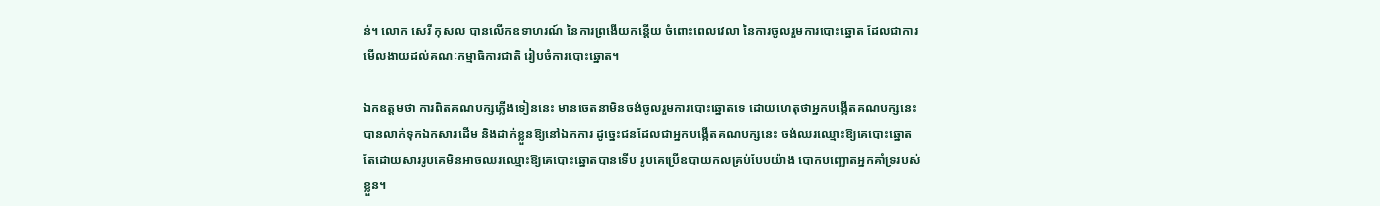ន់។ លោក សេរី កុសល បានលើកឧទាហរណ៍ នៃការព្រងើយកន្តើយ ចំពោះពេលវេលា នៃការចូលរួមការបោះឆ្នោត ដែលជាការមើលងាយដល់គណៈកម្មាធិការជាតិ រៀបចំការបោះឆ្នោត។

ឯកឧត្តមថា ការពិតគណបក្សភ្លើងទៀននេះ មានចេតនាមិនចង់ចូលរួមការបោះឆ្នោតទេ ដោយហេតុថាអ្នកបង្កើតគណបក្សនេះ បានលាក់ទុកឯកសារដើម និងដាក់ខ្លួនឱ្យនៅឯកការ ដូច្នេះជនដែលជាអ្នកបង្កើតគណបក្សនេះ ចង់ឈរឈ្មោះឱ្យគេបោះឆ្នោត តែដោយសាររូបគេមិនអាចឈរឈ្មោះឱ្យគេបោះឆ្នោតបានទើប រូបគេប្រើឧបាយកលគ្រប់បែបយ៉ាង បោកបញ្ឆោតអ្នកគាំទ្ររបស់ខ្លួន។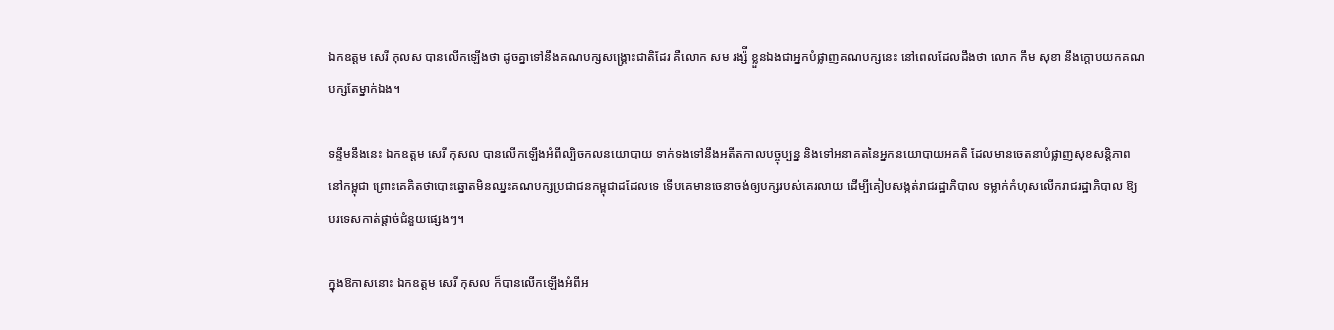ឯកឧត្តម សេរី កុលស បានលើកឡើងថា ដូចគ្នាទៅនឹងគណបក្សសង្គ្រោះជាតិដែរ គឺលោក សម រង្ស៉ី ខ្លួនឯងជាអ្នកបំផ្លាញគណបក្សនេះ នៅពេលដែលដឹងថា លោក កឹម សុខា នឹងក្តោបយកគណបក្សតែម្នាក់ឯង។

ទន្ទឹមនឹងនេះ ឯកឧត្តម សេរី កុសល បានលើកឡើងអំពីល្បិចកលនយោបាយ ទាក់ទងទៅនឹងអតីតកាលបច្ចុប្បន្ន និងទៅអនាគតនៃអ្នកនយោបាយអគតិ ដែលមានចេតនាបំផ្លាញសុខសន្តិភាពនៅកម្ពុជា ព្រោះគេគិតថាបោះឆ្នោតមិនឈ្នះគណបក្សប្រជាជនកម្ពុជាដដែលទេ ទើបគេមានចេនាចង់ឲ្យបក្សរបស់គេរលាយ ដើម្បីគៀបសង្កត់រាជរដ្ឋាភិបាល ទម្លាក់កំហុសលើករាជរដ្ឋាភិបាល ឱ្យបរទេសកាត់ផ្តាច់ជំនួយផ្សេងៗ។

ក្នុងឱកាសនោះ ឯកឧត្តម សេរី កុសល ក៏បានលើកឡើងអំពីអ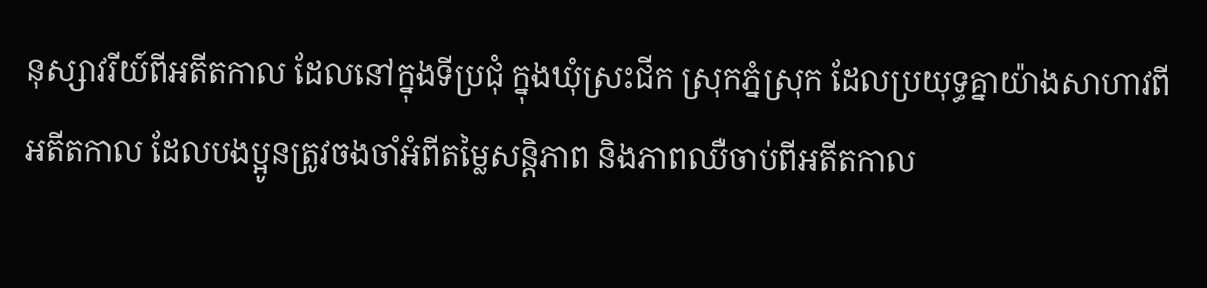នុស្សាវរីយ៍ពីអតីតកាល ដែលនៅក្នុងទីប្រជុំ ក្នុងឃុំស្រះជីក ស្រុកភ្នំស្រុក ដែលប្រយុទ្ធគ្នាយ៉ាងសាហាវពីអតីតកាល ដែលបងប្អូនត្រូវចងចាំអំពីតម្លៃសន្តិភាព និងភាពឈឺចាប់ពីអតីតកាល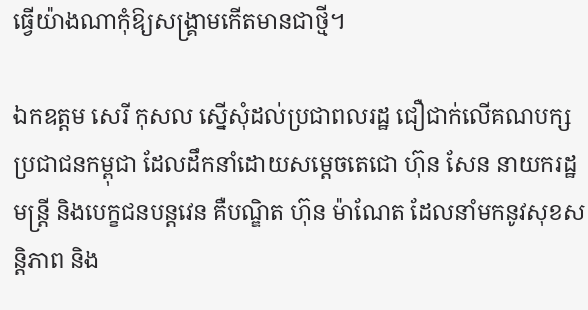ធ្វើយ៉ាងណាកុំឱ្យសង្គ្រាមកើតមានជាថ្មី។

ឯកឧត្តម សេរី កុសល ស្នើសុំដល់ប្រជាពលរដ្ឋ ជឿជាក់លើគណបក្សប្រជាជនកម្ពុជា ដែលដឹកនាំដោយសម្ដេចតេជោ ហ៊ុន សែន នាយករដ្ឋមន្ដ្រី និងបេក្ខជនបន្ដវេន គឺបណ្ឌិត ហ៊ុន ម៉ាណែត ដែលនាំមកនូវសុខសន្ដិភាព និង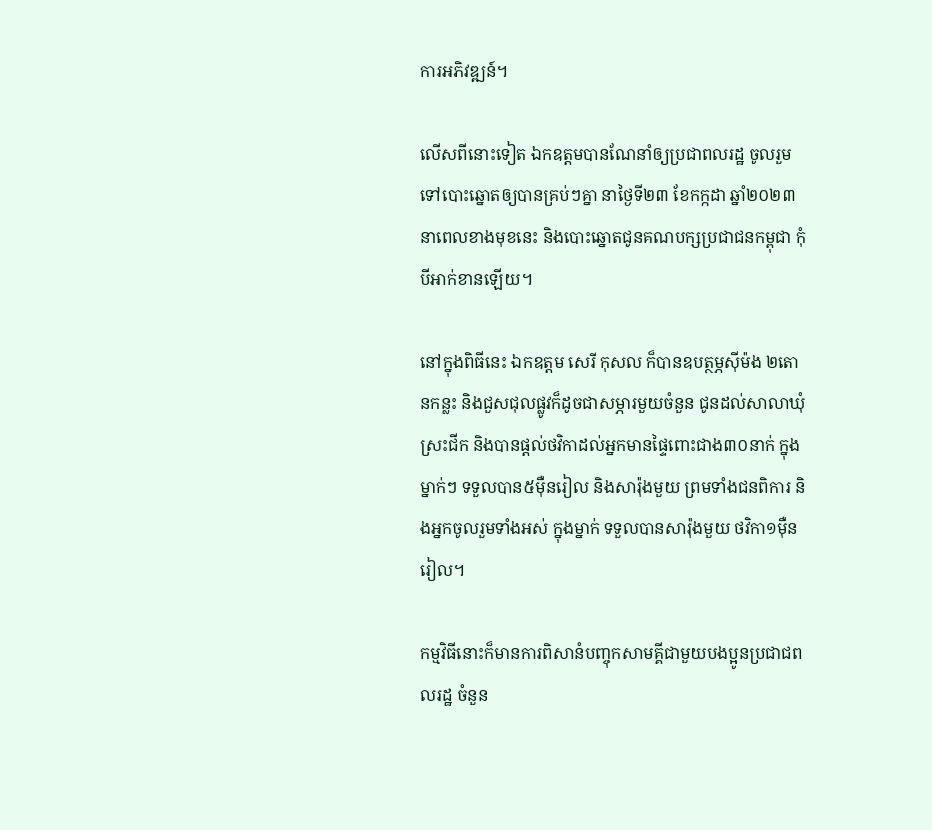ការអភិវឌ្ឍន៍។

លើសពីនោះទៀត ឯកឧត្តមបានណែនាំឲ្យប្រជាពលរដ្ឋ ចូលរួមទៅបោះឆ្នោតឲ្យបានគ្រប់ៗគ្នា នាថ្ងៃទី២៣ ខែកក្កដា ឆ្នាំ២០២៣ នាពេលខាងមុខនេះ និងបោះឆ្នោតជូនគណបក្សប្រជាជនកម្ពុជា កុំបីអាក់ខានឡើយ។

នៅក្នុងពិធីនេះ ឯកឧត្តម សេរី កុសល ក៏បានឧបត្ថម្ភស៊ីម៉ង ២តោនកន្លះ និងជួសជុលផ្លូវក៏ដូចជាសម្ភារមួយចំនួន ជូនដល់សាលាឃុំស្រះជីក និងបានផ្ដល់ថវិកាដល់អ្នកមានផ្ទៃពោះជាង៣០នាក់ ក្នុងម្នាក់ៗ ទទួលបាន៥ម៉ឺនរៀល និងសារ៉ុងមួយ ព្រមទាំងជនពិការ និងអ្នកចូលរួមទាំងអស់ ក្នុងម្នាក់ ទទួលបានសារ៉ុងមួយ ថវិកា១ម៉ឺនរៀល។

កម្មវិធីនោះក៏មានការពិសានំបញ្ចុកសាមគ្គីជាមួយបងប្អូនប្រជាជពលរដ្ឋ ចំនួន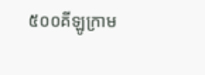៥០០គីឡូក្រាម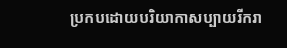ប្រកបដោយបរិយាកាសប្បាយរីករា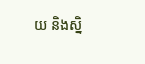យ និងស្និ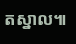តស្នាល៕